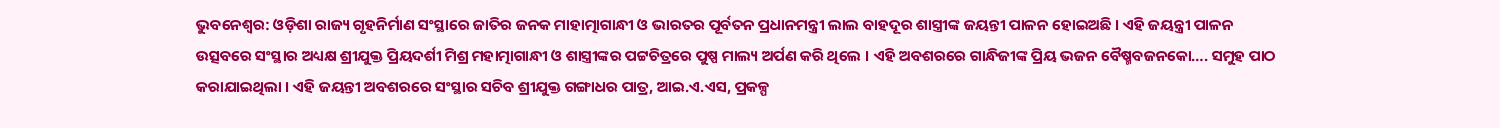ଭୁବନେଶ୍ୱର: ଓଡ଼ିଶା ରାଜ୍ୟ ଗୃହନିର୍ମାଣ ସଂସ୍ଥାରେ ଜାତିର ଜନକ ମାହାତ୍ମାଗାନ୍ଧୀ ଓ ଭାରତର ପୂର୍ବତନ ପ୍ରଧାନମନ୍ତ୍ରୀ ଲାଲ ବାହଦୂର ଶାସ୍ତ୍ରୀଙ୍କ ଜୟନ୍ତୀ ପାଳନ ହୋଇଅଛି । ଏହି ଜୟନ୍ତ୍ରୀ ପାଳନ ଉତ୍ସବରେ ସଂସ୍ଥାର ଅଧ୍ୟକ୍ଷ ଶ୍ରୀଯୁକ୍ତ ପ୍ରିୟଦର୍ଶୀ ମିଶ୍ର ମହାତ୍ମାଗାନ୍ଧୀ ଓ ଶାସ୍ତ୍ରୀଙ୍କର ପଟ୍ଟଚିତ୍ରରେ ପୁଷ୍ପ ମାଲ୍ୟ ଅର୍ପଣ କରି ଥିଲେ । ଏହି ଅବଶରରେ ଗାନ୍ଧିଜୀଙ୍କ ପ୍ରିୟ ଭଜନ ବୈଷ୍ମବଜନକୋ…. ସମୁହ ପାଠ କରାଯାଇଥିଲା । ଏହି ଜୟନ୍ତୀ ଅବଶରରେ ସଂସ୍ଥାର ସଚିବ ଶ୍ରୀଯୁକ୍ତ ଗଙ୍ଗାଧର ପାତ୍ର, ଆଇ.ଏ.ଏସ, ପ୍ରକଳ୍ପ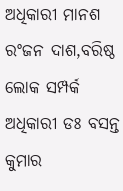ଅଧିକାରୀ ମାନଶ ରଂଜନ ଦାଶ,ବରିଷ୍ଠ ଲୋକ ସମ୍ପର୍କ ଅଧିକାରୀ ଡଃ ବସନ୍ତ କୁମାର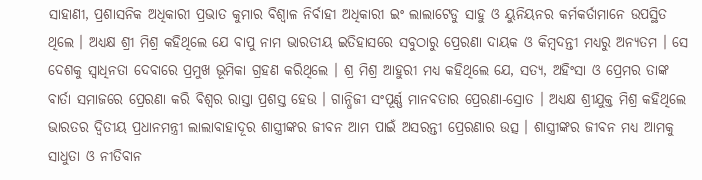ସାହାଣୀ, ପ୍ରଶାସନିକ ଅଧିକାରୀ ପ୍ରଭାତ କୁମାର ବିଶ୍ୱାଳ ନିର୍ବାହୀ ଅଧିକାରୀ ଇଂ ଲାଲାଟେଡୁ ସାହୁ ଓ ୟୁନିୟନର କର୍ମକର୍ତାମାନେ ଉପସ୍ଥିତ ଥିଲେ । ଅଧ୍ୟକ୍ଷ ଶ୍ରୀ ମିଶ୍ର କହିଥିଲେ ଯେ ବାପୁ ନାମ ଭାରତୀୟ ଇତିହାସରେ ସବୁଠାରୁ ପ୍ରେରଣା ଦାୟକ ଓ କିମ୍ବଦନ୍ତୀ ମଧ୍ୟରୁ ଅନ୍ୟତମ । ସେ ଦେଶକୁ ସ୍ୱାଧିନତା ଦେବାରେ ପ୍ରମୁଖ ଭୂମିକା ଗ୍ରହଣ କରିଥିଲେ । ଶ୍ର ମିଶ୍ର ଆହୁରୀ ମଧ୍ୟ କହିଥିଲେ ଯେ, ସତ୍ୟ, ଅହିଂସା ଓ ପ୍ରେମର ତାଙ୍କ ବାର୍ତା ସମାଜରେ ପ୍ରେରଣା କରି ବିଶ୍ୱର ରାସ୍ତା ପ୍ରଶସ୍ତ ହେଉ । ଗାନ୍ଧିଜୀ ସଂପୂର୍ଣ୍ଣ ମାନବତାର ପ୍ରେରଣା-ସ୍ରୋତ । ଅଧ୍ୟକ୍ଷ ଶ୍ରୀଯୁକ୍ତ ମିଶ୍ର କହିଥିଲେ ଭାରତର ଦ୍ୱିତୀୟ ପ୍ରଧାନମନ୍ତ୍ରୀ ଲାଲାବାହାଦୂର ଶାସ୍ତ୍ରୀଙ୍କର ଜୀବନ ଆମ ପାଇଁ ଅସରନ୍ତୀ ପ୍ରେରଣାର ଉତ୍ସ । ଶାସ୍ତ୍ରୀଙ୍କର ଜୀବନ ମଧ୍ୟ ଆମକୁ ସାଧୁତା ଓ ନୀତିବାନ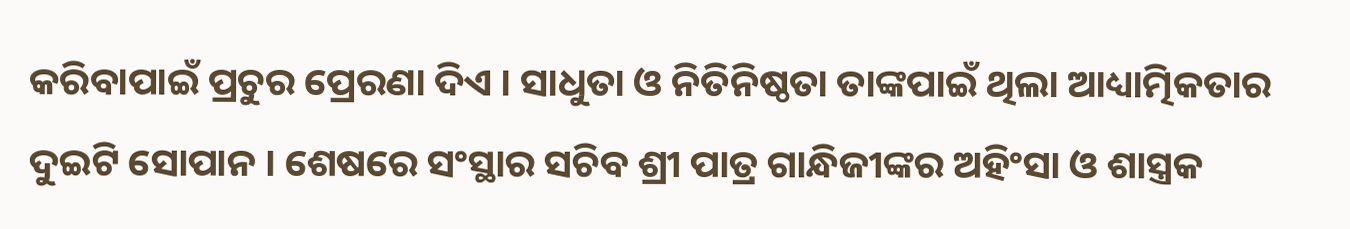କରିବାପାଇଁ ପ୍ରଚୁର ପ୍ରେରଣା ଦିଏ । ସାଧୁତା ଓ ନିତିନିଷ୍ଠତା ତାଙ୍କପାଇଁ ଥିଲା ଆଧ୍ୟାତ୍ମିକତାର ଦୁଇଟି ସୋପାନ । ଶେଷରେ ସଂସ୍ଥାର ସଚିବ ଶ୍ରୀ ପାତ୍ର ଗାନ୍ଧିଜୀଙ୍କର ଅହିଂସା ଓ ଶାସ୍ତ୍ରକ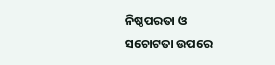ନିଷ୍ଠପରତା ଓ ସଚୋଟତା ଉପରେ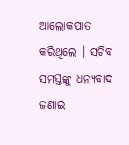ଆଲୋକପାତ କରିଥିଲେ । ସଚିବ ସମସ୍ତଙ୍କୁ ଧନ୍ୟବାଦ ଜଣାଇ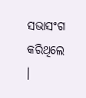ସଭାସଂଗ କରିଥିଲେ ।